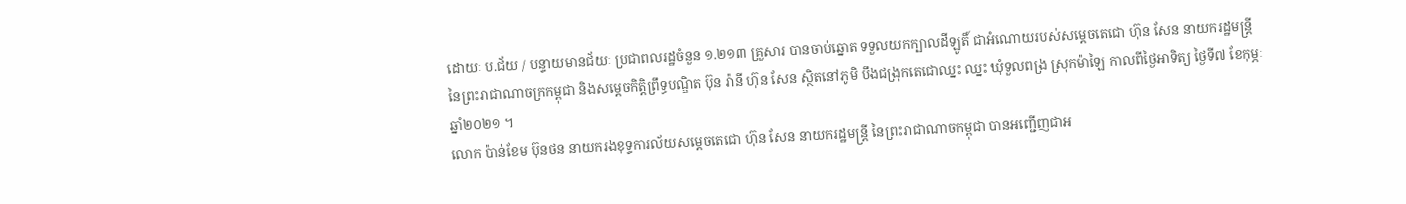ដោយៈ ប.ជ័យ / បន្ទាយមានជ័យៈ ប្រជាពលរដ្ឋចំនួន ១.២១៣ គ្រួសារ បានចាប់ឆ្នោត ទទួលយកក្បាលដីឡូតិ៍ ជាអំណោយរបស់សម្ដេចតេជោ ហ៊ុន សែន នាយករដ្ឋមន្ត្រី នៃព្រះរាជាណាចក្រកម្ពុជា និងសម្ដេចកិត្តិព្រឹទ្ធបណ្ឌិត ប៊ុន រ៉ានី ហ៊ុន សែន ស្ថិតនៅភូមិ បឹងជង្រុកតេជោឈ្នះ ឈ្នះ ឃុំទួលពង្រ ស្រុកម៉ាឡៃ កាលពីថ្ងៃអាទិត្យ ថ្ងៃទី៧ ខែកុម្ភៈ ឆ្នាំ២០២១ ។
លោក ប៉ាន់ខែម ប៊ុនថន នាយករងខុទ្ទការល័យសម្ដេចតេជោ ហ៊ុន សែន នាយករដ្ឋមន្ត្រី នៃព្រះរាជាណាចកម្ពុជា បានអញ្ជើញជាអ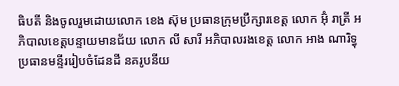ធិបតី និងចូលរួមដោយលោក ខេង ស៊ុម ប្រធានក្រុមប្រឹក្សារខេត្ត លោក អ៊ុំ រាត្រី អភិបាលខេត្តបន្ទាយមានជ័យ លោក លី សារី អភិបាលរងខេត្ត លោក អាង ណារិទ្ធុ ប្រធានមន្ទីររៀបចំដែនដី នគរូបនីយ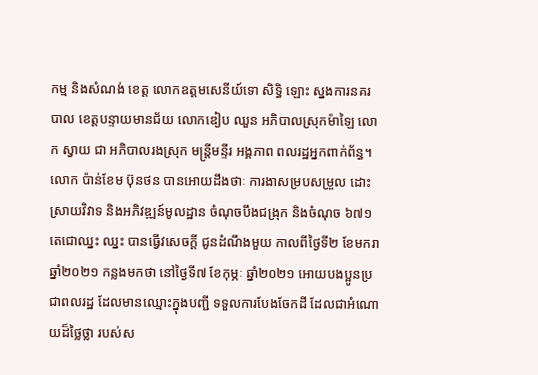កម្ម និងសំណង់ ខេត្ត លោកឧត្តមសេនីយ៍ទោ សិទ្ធិ ឡោះ ស្នងការនគរបាល ខេត្តបន្ទាយមានជ័យ លោកឌៀប ឈួន អភិបាលស្រុកម៉ាឡៃ លោក ស្វាយ ជា អភិបាលរងស្រុក មន្ត្រីមន្ទីរ អង្គភាព ពលរដ្ឋអ្នកពាក់ព័ន្ធ។
លោក ប៉ាន់ខែម ប៊ុនថន បានអោយដឹងថាៈ ការងាសម្របសម្រួល ដោះស្រាយវិវាទ និងអភិវឌ្ឍន៍មូលដ្ឋាន ចំណុចបឹងជង្រុក និងចំណុច ៦៧១ តេជោឈ្នះ ឈ្នះ បានធ្វើវសេចក្តី ជូនដំណឹងមួយ កាលពីថ្ងៃទី២ ខែមករា ឆ្នាំ២០២១ កន្លងមកថា នៅថ្ងៃទី៧ ខែកុម្ភៈ ឆ្នាំ២០២១ អោយបងប្អូនប្រជាពលរដ្ឋ ដែលមានឈ្មោះក្នុងបញ្ជី ទទួលការបែងចែកដី ដែលជាអំណោយដ៏ថ្លៃថ្លា របស់ស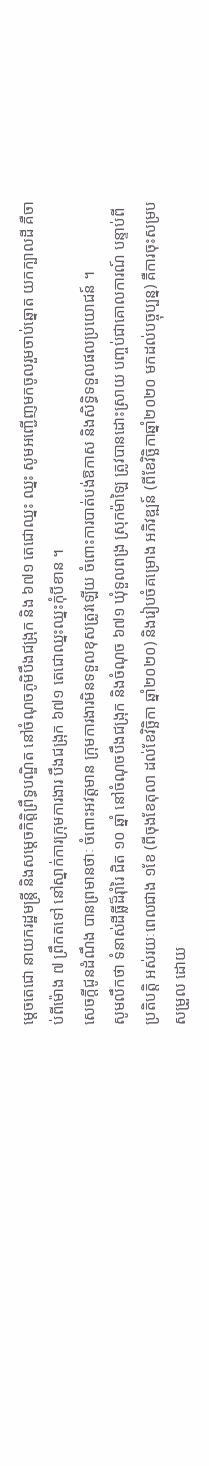ម្តេចតេជោ នាយករដ្ឋមន្ត្រី និងសម្តេចកិត្តិព្រឹទ្ធបណ្ឌិត នៅចំណុចភូមិបឹងជង្រុក និង ៦៧១ តេជោឈ្នះ ឈ្នះ សូមអញ្ជើញមកចូលរួមចាប់ឆ្នោត យកក្បាលដី គឺចាប់ពីម៉ោង ៧ ព្រឹកតទៅ នៅស្នាក់ការក្រុមការងារ បឹងជង្រុក ៦៧១ តេជោឈ្នះឈ្នះកុំបីខាន ។
សេចក្តីជូនដំណឹង បានព្រមានថាៈ ចំពោះអវត្តមាន ក្រុមការងារមិនទទួលខុសត្រូវឡើយ ចំពោះការបាត់បង់ឱកាស និងសិទ្ធិទទួលផលប្រយោជន៍ ។
សូមលឹកថា ទំនាស់ដីធ្លីដ៏រ៉ាំរៃ ជិត ១០ ឆ្នាំ នៅចំណុចបឹងជង្រុក និងចំណុច ៦៧១ ឃុំទួលពង្រ ស្រុកម៉ាឡៃ ត្រូវបានដោះស្រាយ បញ្ចប់ជាគោលការណ៍ បន្ទាប់ពីប្រតិបត្តិ អស់រយៈពេលជាង ១ខែ (ពីចុងខែតុលា ដល់ខែវិច្ឆិកា ឆ្នាំ២០២០) និងរៀបចំគម្រោង អភិវឌ្ឍន៍ (ពីខែវិច្ឆិកាឆ្នាំ២០២០ មកដល់បច្ចុប្បន្ន) គឺការចុះសម្របសម្រួល ដោយ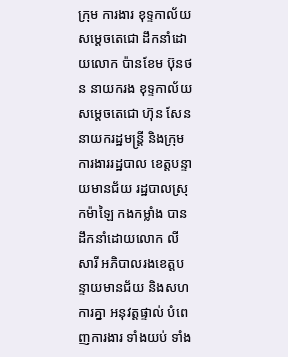ក្រុម ការងារ ខុទ្ទកាល័យសម្ដេចតេជោ ដឹកនាំដោយលោក ប៉ានខែម ប៊ុនថន នាយករង ខុទ្ទកាល័យ សម្តេចតេជោ ហ៊ុន សែន នាយករដ្ឋមន្ត្រី និងក្រុមការងាររដ្ឋបាល ខេត្តបន្ទាយមានជ័យ រដ្ឋបាលស្រុកម៉ាឡៃ កងកម្លាំង បានដឹកនាំដោយលោក លី សារី អភិបាលរងខេត្តបន្ទាយមានជ័យ និងសហការគ្នា អនុវត្តផ្ទាល់ បំពេញការងារ ទាំងយប់ ទាំង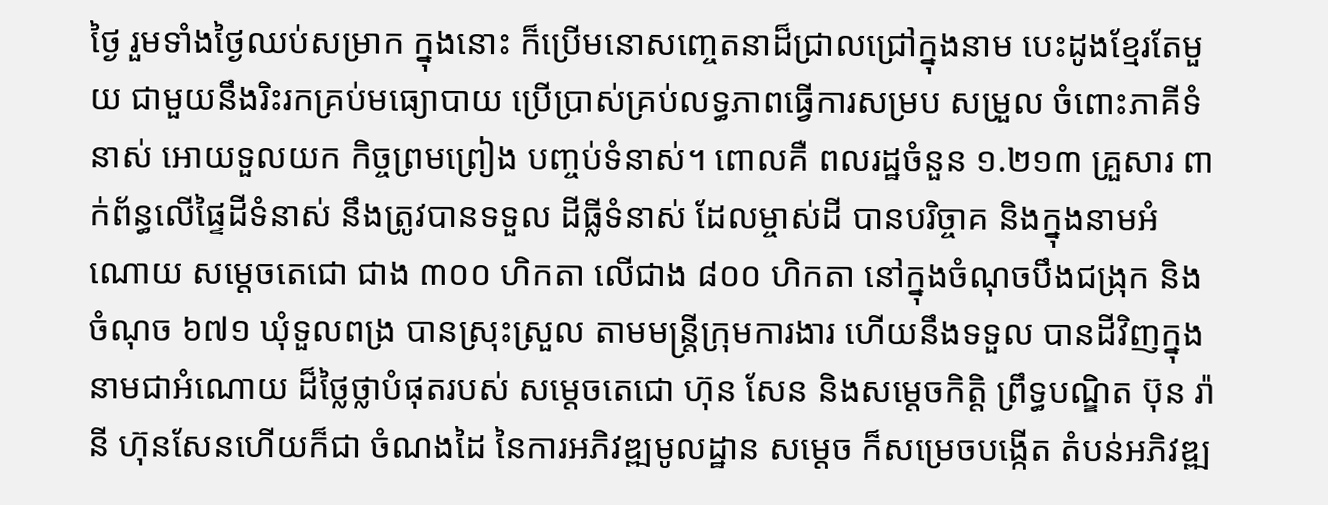ថ្ងៃ រួមទាំងថ្ងៃឈប់សម្រាក ក្នុងនោះ ក៏ប្រើមនោសញ្ចេតនាដ៏ជ្រាលជ្រៅក្នុងនាម បេះដូងខ្មែរតែមួយ ជាមួយនឹងរិះរកគ្រប់មធ្យោបាយ ប្រើប្រាស់គ្រប់លទ្ធភាពធ្វើការសម្រប សម្រួល ចំពោះភាគីទំនាស់ អោយទួលយក កិច្ចព្រមព្រៀង បញ្ចប់ទំនាស់។ ពោលគឺ ពលរដ្ឋចំនួន ១.២១៣ គ្រួសារ ពាក់ព័ន្ធលើផ្ទៃដីទំនាស់ នឹងត្រូវបានទទួល ដីធ្លីទំនាស់ ដែលម្ចាស់ដី បានបរិច្ចាគ និងក្នុងនាមអំណោយ សម្តេចតេជោ ជាង ៣០០ ហិកតា លើជាង ៨០០ ហិកតា នៅក្នុងចំណុចបឹងជង្រុក និងចំណុច ៦៧១ ឃុំទួលពង្រ បានស្រុះស្រួល តាមមន្ត្រីក្រុមការងារ ហើយនឹងទទួល បានដីវិញក្នុងនាមជាអំណោយ ដ៏ថ្លៃថ្លាបំផុតរបស់ សម្តេចតេជោ ហ៊ុន សែន និងសម្ដេចកិត្តិ ព្រឹទ្ធបណ្ឌិត ប៊ុន រ៉ានី ហ៊ុនសែនហើយក៏ជា ចំណងដៃ នៃការអភិវឌ្ឍមូលដ្ឋាន សម្តេច ក៏សម្រេចបង្កើត តំបន់អភិវឌ្ឍ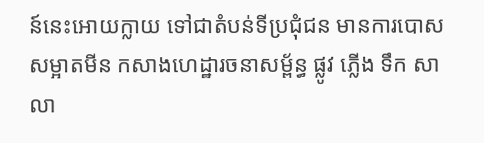ន៍នេះអោយក្លាយ ទៅជាតំបន់ទីប្រជុំជន មានការបោសសម្អាតមីន កសាងហេដ្ឋារចនាសម្ព័ន្ធ ផ្លូវ ភ្លើង ទឹក សាលា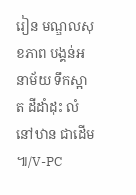រៀន មណ្ឌលសុខភាព បង្គន់អនាម័យ ទឹកស្អាត ដីដាំដុះ លំនៅឋាន ជាដើម ៕/V-PC